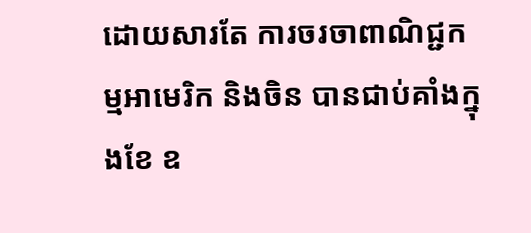ដោយសារតែ ការចរចាពាណិជ្ជកម្មអាមេរិក និងចិន បានជាប់គាំងក្នុងខែ ឧ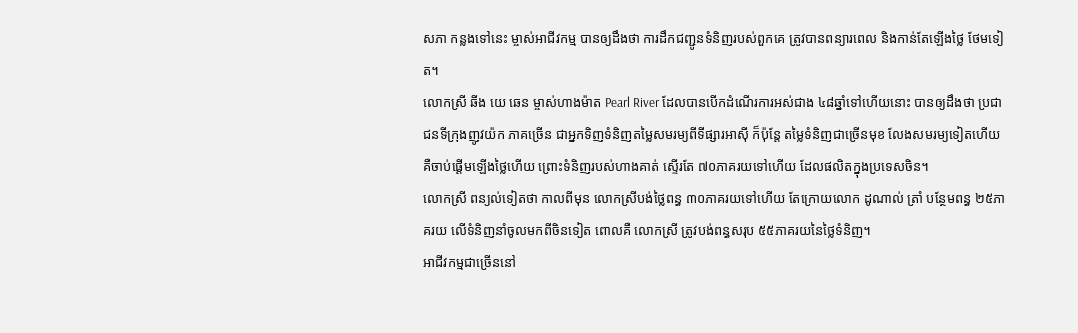សភា កន្លងទៅនេះ ម្ចាស់អាជីវកម្ម បានឲ្យដឹងថា ការដឹកជញ្ជូនទំនិញរបស់ពួកគេ ត្រូវបានពន្យារពេល និងកាន់តែឡើងថ្លៃ ថែមទៀត។
លោកស្រី ឆីង យេ ឆេន ម្ចាស់ហាងម៉ាត Pearl River ដែលបានបើកដំណើរការអស់ជាង ៤៨ឆ្នាំទៅហើយនោះ បានឲ្យដឹងថា ប្រជាជនទីក្រុងញូវយ៉ក ភាគច្រើន ជាអ្នកទិញទំនិញតម្លៃសមរម្យពីទីផ្សារអាស៊ី ក៏ប៉ុន្តែ តម្លៃទំនិញជាច្រើនមុខ លែងសមរម្យទៀតហើយ គឺចាប់ផ្តើមឡើងថ្លៃហើយ ព្រោះទំនិញរបស់ហាងគាត់ ស្ទើរតែ ៧០ភាគរយទៅហើយ ដែលផលិតក្នុងប្រទេសចិន។
លោកស្រី ពន្យល់ទៀតថា កាលពីមុន លោកស្រីបង់ថ្លៃពន្ធ ៣០ភាគរយទៅហើយ តែក្រោយលោក ដូណាល់ ត្រាំ បន្ថែមពន្ធ ២៥ភាគរយ លើទំនិញនាំចូលមកពីចិនទៀត ពោលគឺ លោកស្រី ត្រូវបង់ពន្ធសរុប ៥៥ភាគរយនៃថ្លៃទំនិញ។
អាជីវកម្មជាច្រើននៅ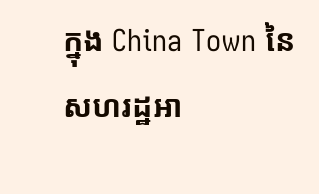ក្នុង China Town នៃសហរដ្ឋអា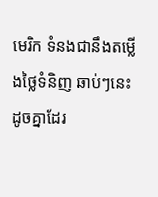មេរិក ទំនងជានឹងតម្លើងថ្លៃទំនិញ ឆាប់ៗនេះដូចគ្នាដែរ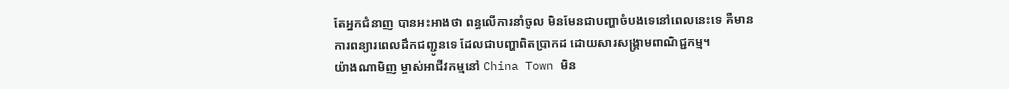តែអ្នកជំនាញ បានអះអាងថា ពន្ធលើការនាំចូល មិនមែនជាបញ្ហាចំបងទេនៅពេលនេះទេ គឺមាន ការពន្យារពេលដឹកជញ្ជូនទេ ដែលជាបញ្ហាពិតប្រាកដ ដោយសារសង្គ្រាមពាណិជ្ជកម្ម។
យ៉ាងណាមិញ ម្ចាស់អាជីវកម្មនៅ China Town មិន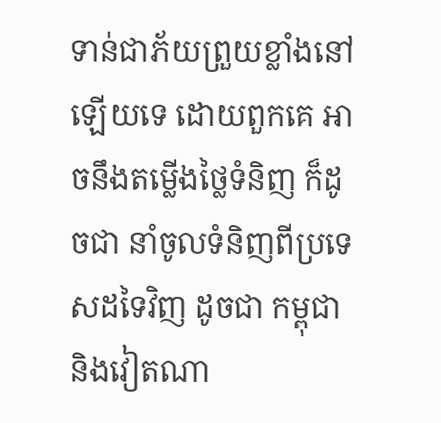ទាន់ជាភ័យព្រួយខ្លាំងនៅឡើយទេ ដោយពួកគេ អាចនឹងតម្លើងថ្លៃទំនិញ ក៏ដូចជា នាំចូលទំនិញពីប្រទេសដទៃវិញ ដូចជា កម្ពុជា និងវៀតណា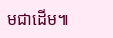មជាដើម៕